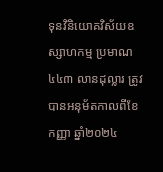ទុនវិនិយោគវិស័យឧស្សាហកម្ម ប្រមាណ ៤៤៣ លានដុល្លារ ត្រូវបានអនុម័តកាលពីខែកញ្ញា ឆ្នាំ២០២៤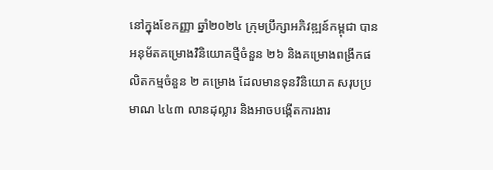នៅក្នុងខែកញ្ញា ឆ្នាំ២០២៤ ក្រុមប្រឹក្សាអភិវឌ្ឍន៍កម្ពុជា បានអនុម័តគម្រោងវិនិយោគថ្មីចំនួន ២៦ និងគម្រោងពង្រីកផលិតកម្មចំនួន ២ គម្រោង ដែលមានទុនវិនិយោគ សរុបប្រមាណ ៤៤៣ លានដុល្លារ និងអាចបង្កើតការងារ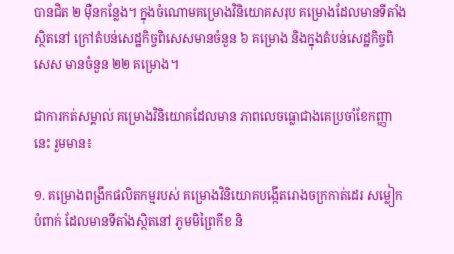បានជិត ២ ម៉ឺនកន្លែង។ ក្នុងចំណោមគម្រោងវិនិយោគសរុប គម្រោងដែលមានទីតាំងស្ថិតនៅ ក្រៅតំបន់សេដ្ឋកិច្ចពិសេសមានចំនួន ៦ គម្រោង និងក្នុងតំបន់សេដ្ឋកិច្ចពិសេស មានចំនួន ២២ គម្រោង។

ជាការកត់សម្គាល់ គម្រោងវិនិយោគដែលមាន ភាពលេចធ្លោជាងគេប្រចាំខែកញ្ញានេះ រួមមាន៖

១. គម្រោងពង្រីកផលិតកម្មរបស់ គម្រោងវិនិយោគបង្កើតរោងចក្រកាត់ដេរ សម្លៀកបំពាក់ ដែលមានទីតាំងស្ថិតនៅ ភូមមិព្រៃកីខ និ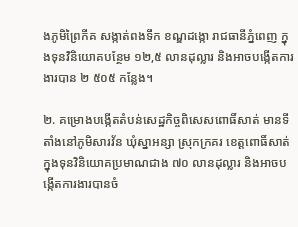ងភូមិព្រៃកីគ សង្កាត់ពងទឹក ខណ្ឌដង្កោ រាជធានីភ្នំពេញ ក្នុងទុនវិនិយោគបន្ថែម ១២,៥ លានដុល្លារ និងអាចបង្កើតការងារបាន ២ ៥០៥ កន្លែង។

២. គម្រោងបង្កើតតំបន់សេដ្ឋកិច្ចពិសេសពោធិ៍សាត់ មានទីតាំងនៅភូមិសារវ័ន ឃុំស្នាអន្សា ស្រុកក្រគរ ខេត្តពោធិ៍សាត់ ក្នុងទុនវិនិយោគប្រមាណជាង ៧០ លានដុល្លារ និងអាចបង្កើតការងារបានចំ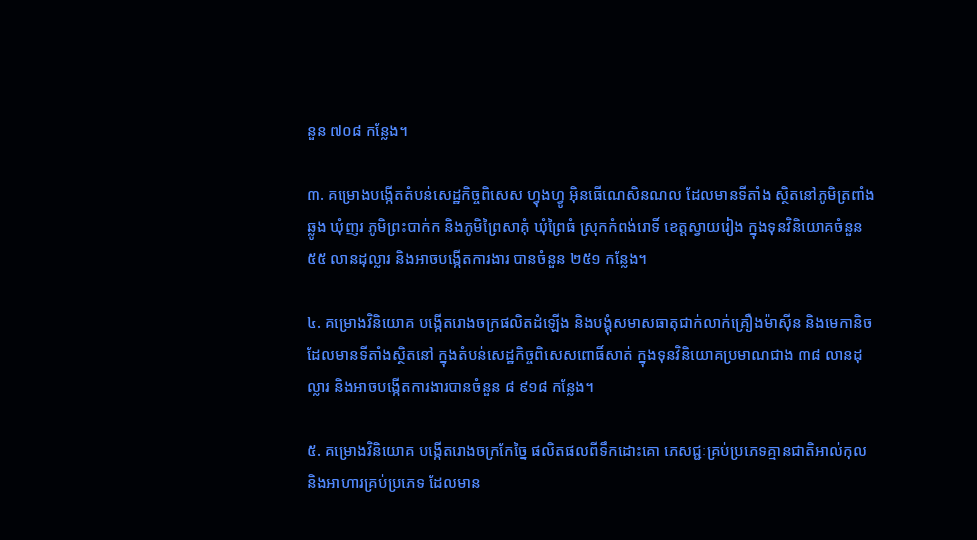នួន ៧០៨ កន្លែង។

៣. គម្រោងបង្កើតតំបន់សេដ្ឋកិច្ចពិសេស ហ្វុងហ្វូ អ៊ិនធើណេសិនណល ដែលមានទីតាំង ស្ថិតនៅភូមិត្រពាំងឆ្លូង ឃុំញរ ភូមិព្រះបាក់ក និងភូមិព្រៃសាគុំ ឃុំព្រៃធំ ស្រុកកំពង់រោទិ៍ ខេត្តស្វាយរៀង ក្នុងទុនវិនិយោគចំនួន ៥៥ លានដុល្លារ និងអាចបង្កើតការងារ បានចំនួន ២៥១ កន្លែង។

៤. គម្រោងវិនិយោគ បង្កើតរោងចក្រផលិតដំឡើង និងបង្គុំសមាសធាតុជាក់លាក់គ្រឿងម៉ាស៊ីន និងមេកានិច ដែលមានទីតាំងស្ថិតនៅ ក្នុងតំបន់សេដ្ឋកិច្ចពិសេសពោធិ៍សាត់ ក្នុងទុនវិនិយោគប្រមាណជាង ៣៨ លានដុល្លារ និងអាចបង្កើតការងារបានចំនួន ៨ ៩១៨ កន្លែង។

៥. គម្រោងវិនិយោគ បង្កើតរោងចក្រកែច្នៃ ផលិតផលពីទឹកដោះគោ ភេសជ្ជៈគ្រប់ប្រភេទគ្មានជាតិអាល់កុល និងអាហារគ្រប់ប្រភេទ ដែលមាន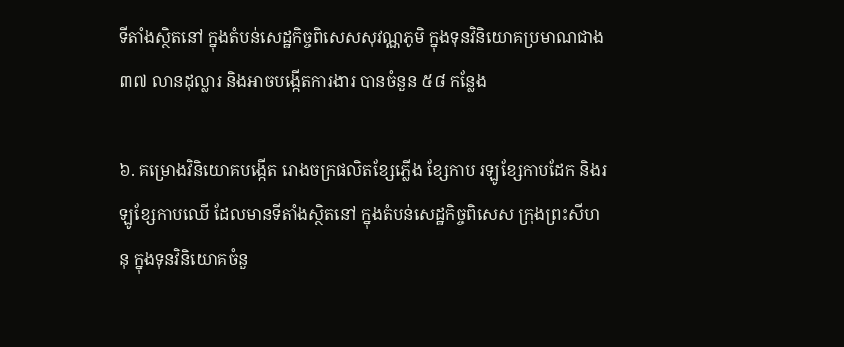ទីតាំងស្ថិតនៅ ក្នុងតំបន់សេដ្ឋកិច្ចពិសេសសុវណ្ណភូមិ ក្នុងទុនវិនិយោគប្រមាណជាង ៣៧ លានដុល្លារ និងអាចបង្កើតការងារ បានចំនួន ៥៨ កន្លែង

៦. គម្រោងវិនិយោគបង្កើត រោងចក្រផលិតខ្សែភ្លើង ខ្សែកាប រឡូខ្សែកាបដែក និងរឡូខ្សែកាបឈើ ដែលមានទីតាំងស្ថិតនៅ ក្នុងតំបន់សេដ្ឋកិច្ចពិសេស ក្រុងព្រះសីហនុ ក្នុងទុនវិនិយោគចំនួ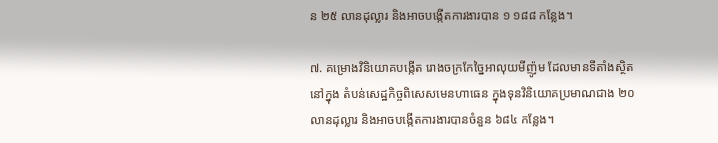ន ២៥ លានដុល្លារ និងអាចបង្កើតការងារបាន ១ ១៨៨ កន្លែង។

៧. គម្រោងវិនិយោគបង្កើត រោងចក្រកែច្នៃអាលុយមីញ៉ូម ដែលមានទីតាំងស្ថិតនៅក្នុង តំបន់សេដ្ឋកិច្ចពិសេសមេនហាធេន ក្នុងទុនវិនិយោគប្រមាណជាង ២០ លានដុល្លារ និងអាចបង្កើតការងារបានចំនួន ៦៨៤ កន្លែង។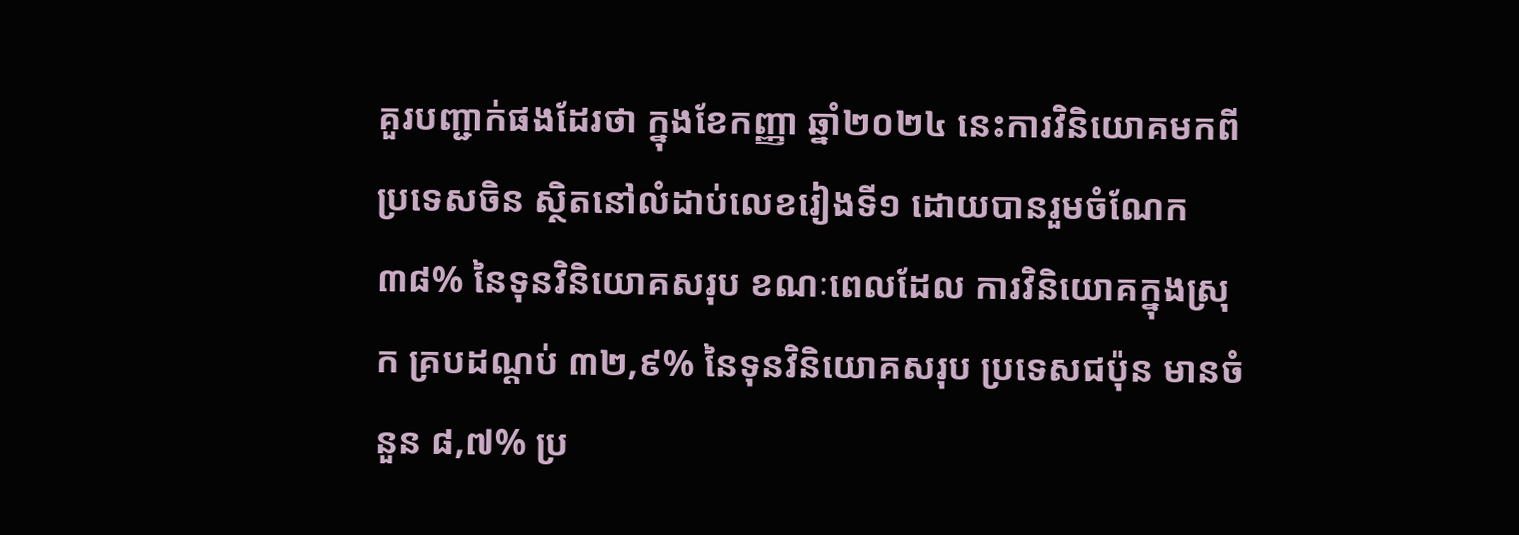គួរបញ្ជាក់ផងដែរថា ក្នុងខែកញ្ញា ឆ្នាំ២០២៤ នេះការវិនិយោគមកពី ប្រទេសចិន ស្ថិតនៅលំដាប់លេខរៀងទី១ ដោយបានរួមចំណែក ៣៨% នៃទុនវិនិយោគសរុប ខណៈពេលដែល ការវិនិយោគក្នុងស្រុក គ្របដណ្ដប់ ៣២,៩% នៃទុនវិនិយោគសរុប ប្រទេសជប៉ុន មានចំនួន ៨,៧% ប្រ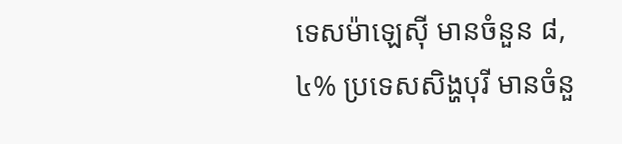ទេសម៉ាឡេស៊ី មានចំនួន ៨,៤% ប្រទេសសិង្ហបុរី មានចំនួ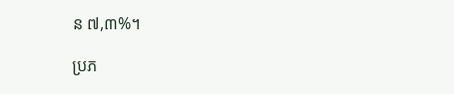ន ៧,៣%។

ប្រភ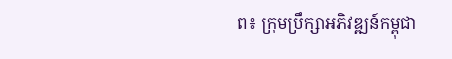ព៖ ក្រុមប្រឹក្សាអភិវឌ្ឍន៍កម្ពុជា